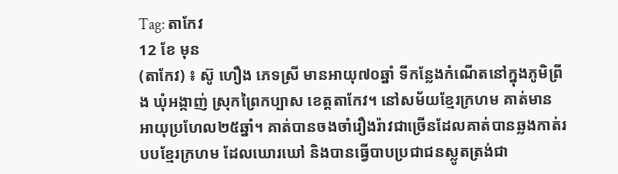Tag: តាកែវ
12 ខែ មុន
(តាកែវ) ៖ ស៊ូ ហឿង ភេទស្រី មានអាយុ៧០ឆ្នាំ ទីកន្លែងកំណើតនៅក្នុងភូមិព្រីង ឃុំអង្កាញ់ ស្រុកព្រៃកប្បាស ខេត្តតាកែវ។ នៅសម័យខ្មែរក្រហម គាត់មានអាយុប្រហែល២៥ឆ្នាំ។ គាត់បានចងចាំរឿងរ៉ាវជាច្រើនដែលគាត់បានឆ្លងកាត់របបខ្មែរក្រហម ដែលឃោរឃៅ និងបានធ្វើបាបប្រជាជនស្លូតត្រង់ជា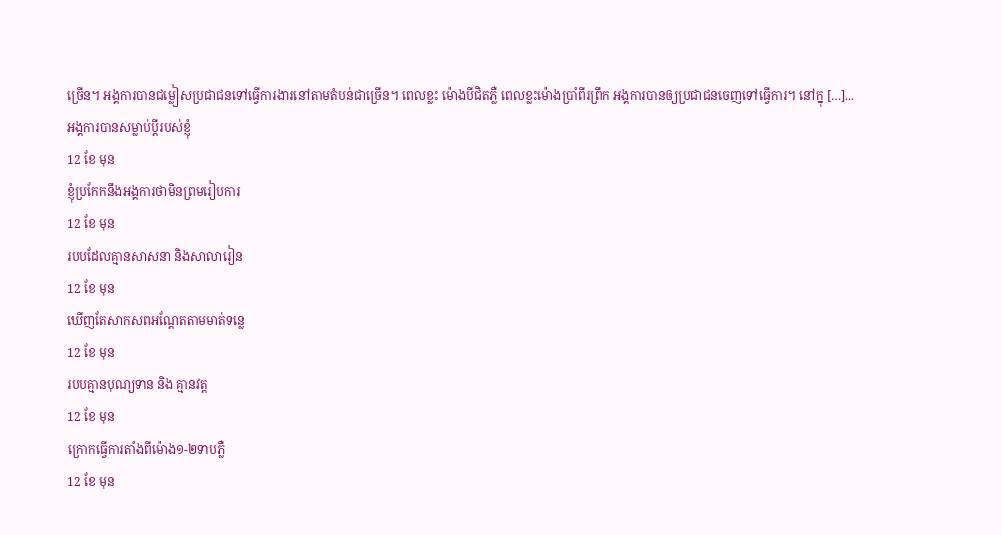ច្រើន។ អង្គការបានជម្លៀសប្រជាជនទៅធ្វើការងារនៅតាមតំបន់ជាច្រើន។ ពេលខ្លះ ម៉ោងបីជិតភ្លឺ ពេលខ្លះម៉ោងប្រាំពីរព្រឹក អង្គការបានឲ្យប្រជាជនចេញទៅធ្វើការ។ នៅក្នុ […]...
អង្គការបានសម្លាប់ប្ដីរបស់ខ្ញុំ
12 ខែ មុន
ខ្ញុំប្រកែកនឹងអង្គការថាមិនព្រមរៀបការ
12 ខែ មុន
របបដែលគ្មានសាសនា និងសាលារៀន
12 ខែ មុន
ឃើញតែសាកសពអណ្ដែតតាមមាត់ទន្លេ
12 ខែ មុន
របបគ្មានបុណ្យទាន និង គ្មានវត្ត
12 ខែ មុន
ក្រោកធ្វើការតាំងពីម៉ោង១-២ទាបភ្លឺ
12 ខែ មុន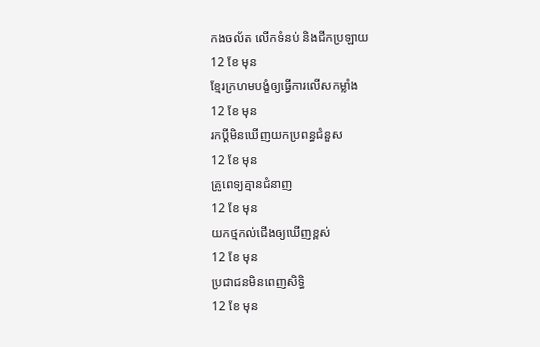កងចល័ត លើកទំនប់ និងជីកប្រឡាយ
12 ខែ មុន
ខ្មែរក្រហមបង្ខំឲ្យធ្វើការលើសកម្លាំង
12 ខែ មុន
រកប្ដីមិនឃើញយកប្រពន្ធជំនួស
12 ខែ មុន
គ្រូពេទ្យគ្មានជំនាញ
12 ខែ មុន
យកថ្មកល់ជើងឲ្យឃើញខ្ពស់
12 ខែ មុន
ប្រជាជនមិនពេញសិទ្ធិ
12 ខែ មុន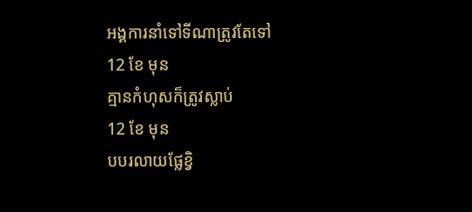អង្គការនាំទៅទីណាត្រូវតែទៅ
12 ខែ មុន
គ្មានកំហុសក៏ត្រូវស្លាប់
12 ខែ មុន
បបរលាយផ្លែខ្វិ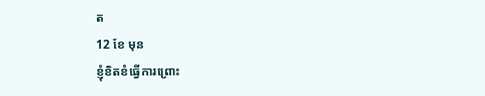ត
12 ខែ មុន
ខ្ញុំខិតខំធ្វើការព្រោះ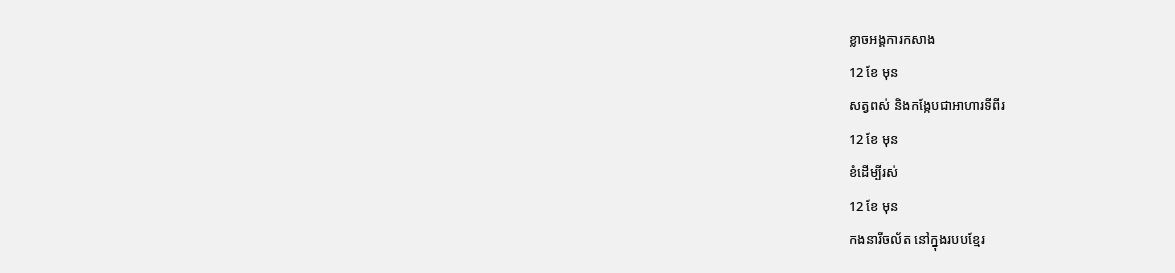ខ្លាចអង្គការកសាង
12 ខែ មុន
សត្វពស់ និងកង្កែបជាអាហារទីពីរ
12 ខែ មុន
ខំដើម្បីរស់
12 ខែ មុន
កងនារីចល័ត នៅក្នុងរបបខ្មែរ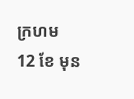ក្រហម
12 ខែ មុន